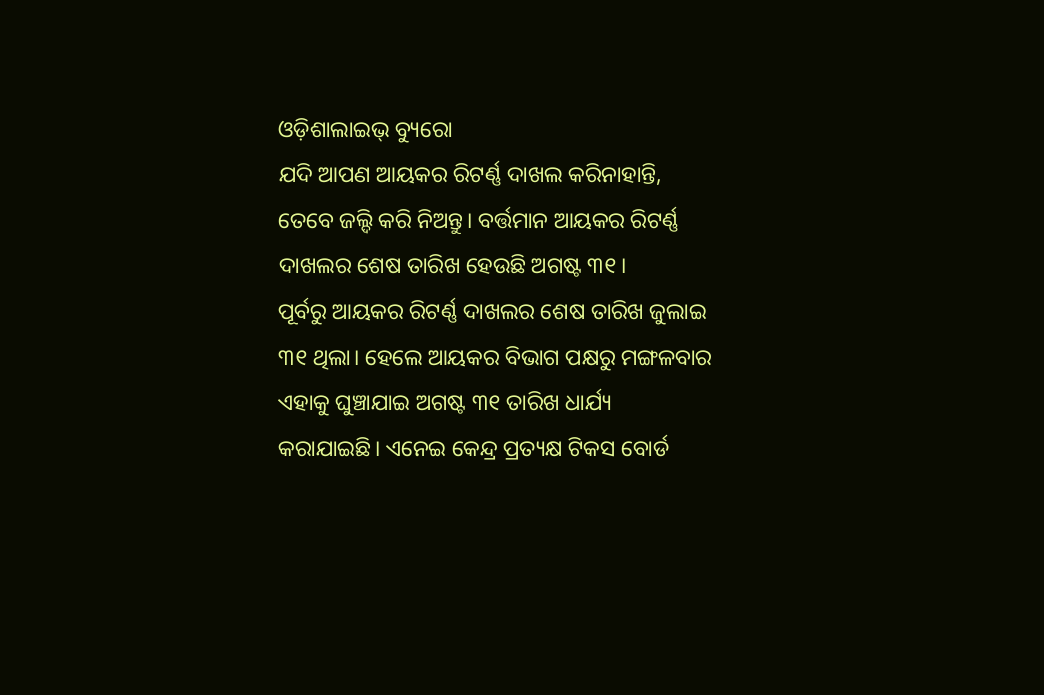ଓଡ଼ିଶାଲାଇଭ୍ ବ୍ୟୁରୋ
ଯଦି ଆପଣ ଆୟକର ରିଟର୍ଣ୍ଣ ଦାଖଲ କରିନାହାନ୍ତି, ତେବେ ଜଲ୍ଦି କରି ନିଅନ୍ତୁ। ବର୍ତ୍ତମାନ ଆୟକର ରିଟର୍ଣ୍ଣ ଦାଖଲର ଶେଷ ତାରିଖ ହେଉଛି ଅଗଷ୍ଟ ୩୧।
ପୂର୍ବରୁ ଆୟକର ରିଟର୍ଣ୍ଣ ଦାଖଲର ଶେଷ ତାରିଖ ଜୁଲାଇ ୩୧ ଥିଲା। ହେଲେ ଆୟକର ବିଭାଗ ପକ୍ଷରୁ ମଙ୍ଗଳବାର ଏହାକୁ ଘୁଞ୍ଚାଯାଇ ଅଗଷ୍ଟ ୩୧ ତାରିଖ ଧାର୍ଯ୍ୟ କରାଯାଇଛି। ଏନେଇ କେନ୍ଦ୍ର ପ୍ରତ୍ୟକ୍ଷ ଟିକସ ବୋର୍ଡ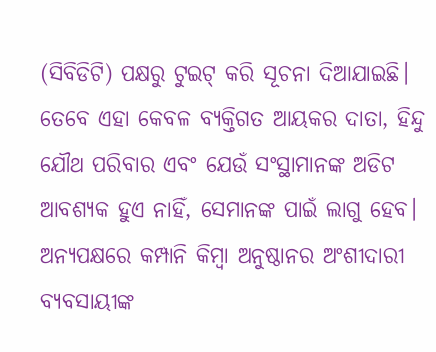(ସିବିଡିଟି) ପକ୍ଷରୁ ଟୁଇଟ୍ କରି ସୂଚନା ଦିଆଯାଇଛି।
ତେବେ ଏହା କେବଳ ବ୍ୟକ୍ତିଗତ ଆୟକର ଦାତା, ହିନ୍ଦୁ ଯୌଥ ପରିବାର ଏବଂ ଯେଉଁ ସଂସ୍ଥାମାନଙ୍କ ଅଡିଟ ଆବଶ୍ୟକ ହୁଏ ନାହିଁ, ସେମାନଙ୍କ ପାଇଁ ଲାଗୁ ହେବ।
ଅନ୍ୟପକ୍ଷରେ କମ୍ପାନି କିମ୍ବା ଅନୁଷ୍ଠାନର ଅଂଶୀଦାରୀ ବ୍ୟବସାୟୀଙ୍କ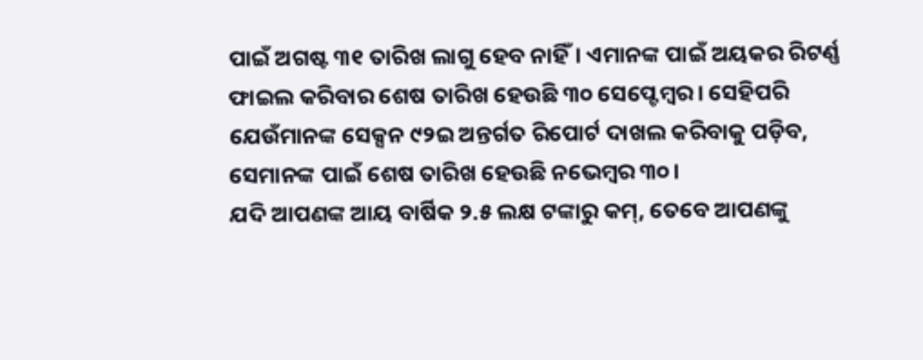ପାଇଁ ଅଗଷ୍ଟ ୩୧ ତାରିଖ ଲାଗୁ ହେବ ନାହିଁ। ଏମାନଙ୍କ ପାଇଁ ଅୟକର ରିଟର୍ଣ୍ଣ ଫାଇଲ କରିବାର ଶେଷ ତାରିଖ ହେଉଛି ୩୦ ସେପ୍ଟେମ୍ବର। ସେହିପରି ଯେଉଁମାନଙ୍କ ସେକ୍ସନ ୯୨ଇ ଅନ୍ତର୍ଗତ ରିପୋର୍ଟ ଦାଖଲ କରିବାକୁ ପଡ଼ିବ, ସେମାନଙ୍କ ପାଇଁ ଶେଷ ତାରିଖ ହେଉଛି ନଭେମ୍ବର ୩୦।
ଯଦି ଆପଣଙ୍କ ଆୟ ବାର୍ଷିକ ୨.୫ ଲକ୍ଷ ଟଙ୍କାରୁ କମ୍, ତେବେ ଆପଣଙ୍କୁ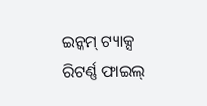ଇନ୍କମ୍ ଟ୍ୟାକ୍ସ ରିଟର୍ଣ୍ଣ ଫାଇଲ୍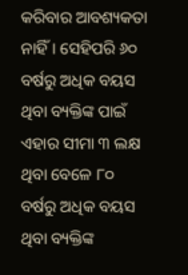କରିବାର ଆବଶ୍ୟକତା ନାହିଁ। ସେହିପରି ୬୦ ବର୍ଷରୁ ଅଧିକ ବୟସ ଥିବା ବ୍ୟକ୍ତିଙ୍କ ପାଇଁ ଏହାର ସୀମା ୩ ଲକ୍ଷ ଥିବା ବେଳେ ୮୦ ବର୍ଷରୁ ଅଧିକ ବୟସ ଥିବା ବ୍ୟକ୍ତିଙ୍କ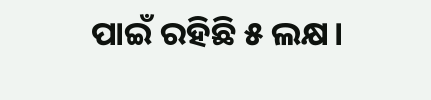ପାଇଁ ରହିଛି ୫ ଲକ୍ଷ।